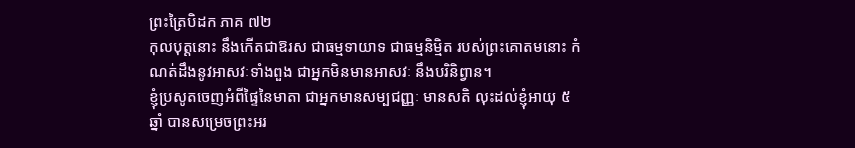ព្រះត្រៃបិដក ភាគ ៧២
កុលបុត្តនោះ នឹងកើតជាឱរស ជាធម្មទាយាទ ជាធម្មនិម្មិត របស់ព្រះគោតមនោះ កំណត់ដឹងនូវអាសវៈទាំងពួង ជាអ្នកមិនមានអាសវៈ នឹងបរិនិព្វាន។
ខ្ញុំប្រសូតចេញអំពីផ្ទៃនៃមាតា ជាអ្នកមានសម្បជញ្ញៈ មានសតិ លុះដល់ខ្ញុំអាយុ ៥ ឆ្នាំ បានសម្រេចព្រះអរ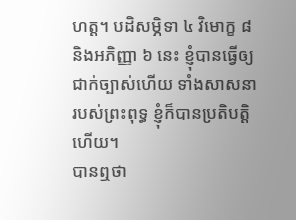ហត្ត។ បដិសម្ភិទា ៤ វិមោក្ខ ៨ និងអភិញ្ញា ៦ នេះ ខ្ញុំបានធ្វើឲ្យជាក់ច្បាស់ហើយ ទាំងសាសនារបស់ព្រះពុទ្ធ ខ្ញុំក៏បានប្រតិបត្តិហើយ។
បានឮថា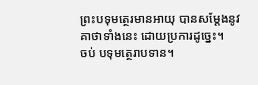ព្រះបទុមត្ថេរមានអាយុ បានសម្តែងនូវគាថាទាំងនេះ ដោយប្រការដូច្នេះ។
ចប់ បទុមត្ថេរាបទាន។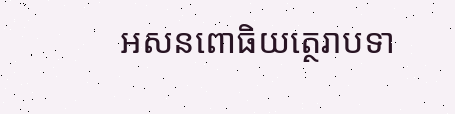អសនពោធិយត្ថេរាបទា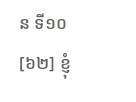ន ទី១០
[៦២] ខ្ញុំ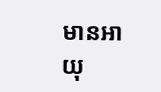មានអាយុ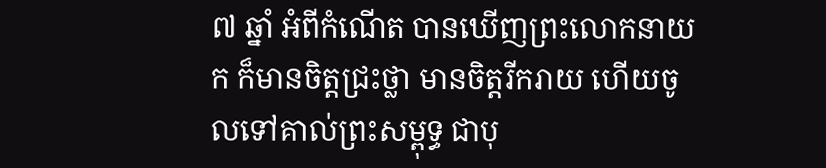៧ ឆ្នាំ អំពីកំណើត បានឃើញព្រះលោកនាយក ក៏មានចិត្តជ្រះថ្លា មានចិត្តរីករាយ ហើយចូលទៅគាល់ព្រះសម្ពុទ្ធ ជាបុ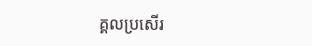គ្គលប្រសើរ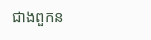ជាងពួកន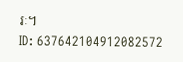រៈ។
ID: 637642104912082572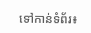ទៅកាន់ទំព័រ៖